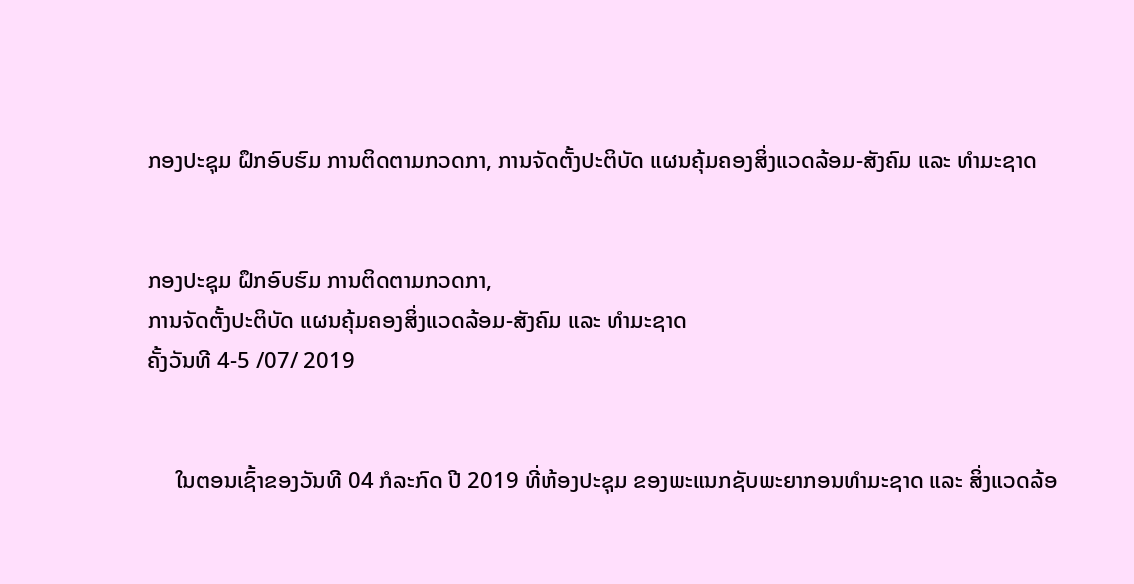ກອງປະຊຸມ ຝຶກອົບຮົມ ການຕິດຕາມກວດກາ, ການຈັດຕັ້ງປະຕິບັດ ແຜນຄຸ້ມຄອງສິ່ງແວດລ້ອມ-ສັງຄົມ ແລະ ທຳມະຊາດ


ກອງປະຊຸມ ຝຶກອົບຮົມ ການຕິດຕາມກວດກາ,
ການຈັດຕັ້ງປະຕິບັດ ແຜນຄຸ້ມຄອງສິ່ງແວດລ້ອມ-ສັງຄົມ ແລະ ທຳມະຊາດ
ຄັ້ງວັນທີ 4-5 /07/ 2019


     ໃນຕອນເຊົ້າຂອງວັນທີ 04 ກໍລະກົດ ປີ 2019 ທີ່ຫ້ອງປະຊຸມ ຂອງພະແນກຊັບພະຍາກອນທໍາມະຊາດ ແລະ ສິ່ງແວດລ້ອ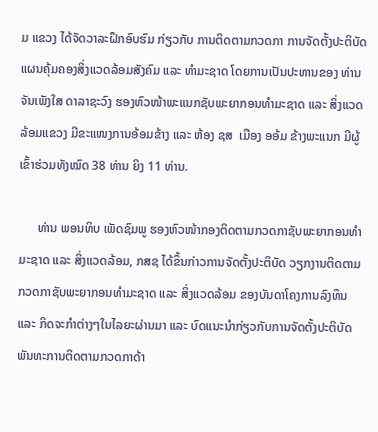ມ ແຂວງ ໄດ້ຈັດວາລະຝຶກອົບຮົມ ກ່ຽວກັບ ການຕິດຕາມກວດກາ ການຈັດຕັ້ງປະຕິບັດ ແຜນຄຸ້ມຄອງສິ່ງແວດລ້ອມສັງຄົມ ແລະ ທໍາມະຊາດ ໂດຍການເປັນປະທານຂອງ ທ່ານ ຈັນເພັງໃສ ດາລາຊະວົງ ຮອງຫົວໜ້າພະແນກຊັບພະຍາກອນທໍາມະຊາດ ແລະ ສິ່ງແວດລ້ອມແຂວງ ມີຂະແໜງການອ້ອມຂ້າງ ແລະ ຫ້ອງ ຊສ  ເມືອງ ອອ້ມ ຂ້າງພະແນກ ມີຜູ້ເຂົ້າຮ່ວມທັງໝົດ 38 ທ່ານ ຍິງ 11 ທ່ານ.

      ທ່ານ ພອນທິບ ເພັດຊົມພູ ຮອງຫົວໜ້າກອງຕິດຕາມກວດກາຊັບພະຍາກອນທໍາມະຊາດ ແລະ ສິ່ງແວດລ້ອມ, ກສຊ ໄດ້ຂຶ້ນກ່າວການຈັດຕັ້ງປະຕິບັດ ວຽກງານຕິດຕາມກວດກາຊັບພະຍາກອນທໍາມະຊາດ ແລະ ສິ່ງແວດລ້ອມ ຂອງບັນດາໂຄງການລົງທຶນ ແລະ ກິດຈະກໍາຕ່າງໆໃນໄລຍະຜ່ານມາ ແລະ ບົດແນະນໍາກ່ຽວກັບການຈັດຕັ້ງປະຕິບັດພັນທະການຕິດຕາມກວດກາດ້າ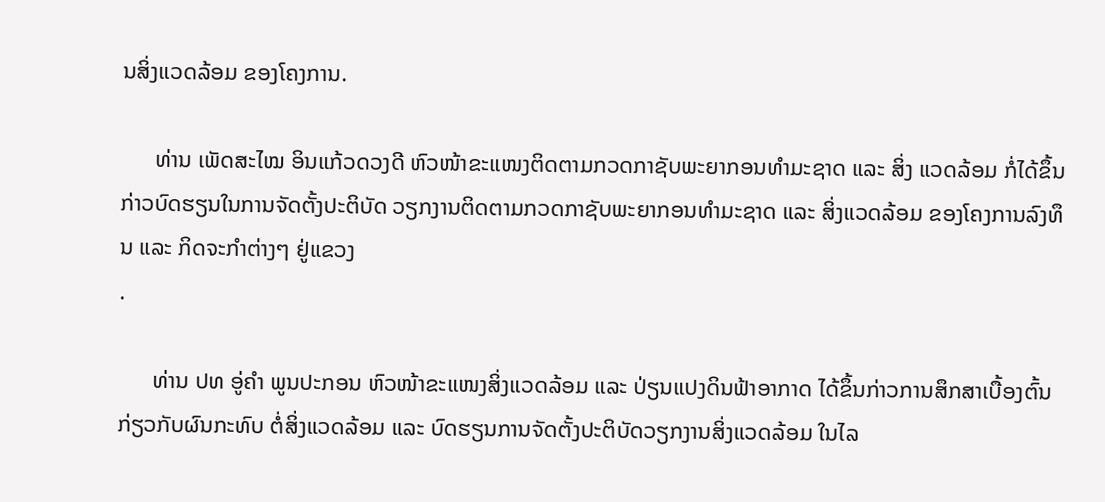ນສິ່ງແວດລ້ອມ ຂອງໂຄງການ.

      ທ່ານ ເພັດສະໄໝ ອິນແກ້ວດວງດີ ຫົວໜ້າຂະແໜງຕິດຕາມກວດກາຊັບພະຍາກອນທໍາມະຊາດ ແລະ ສິ່ງ ແວດລ້ອມ ກໍ່ໄດ້ຂຶ້ນກ່າວບົດຮຽນໃນການຈັດຕັ້ງປະຕິບັດ ວຽກງານຕິດຕາມກວດກາຊັບພະຍາກອນທໍາມະຊາດ ແລະ ສິ່ງແວດລ້ອມ ຂອງໂຄງການລົງທຶນ ແລະ ກິດຈະກໍາຕ່າງໆ ຢູ່ແຂວງ
.

      ທ່ານ ປທ ອູ່ຄໍາ ພູນປະກອນ ຫົວໜ້າຂະແໜງສິ່ງແວດລ້ອມ ແລະ ປ່ຽນແປງດິນຟ້າອາກາດ ໄດ້ຂຶ້ນກ່າວການສຶກສາເບື້ອງຕົ້ນ ກ່ຽວກັບຜົນກະທົບ ຕໍ່ສິ່ງແວດລ້ອມ ແລະ ບົດຮຽນການຈັດຕັ້ງປະຕິບັດວຽກງານສິ່ງແວດລ້ອມ ໃນໄລ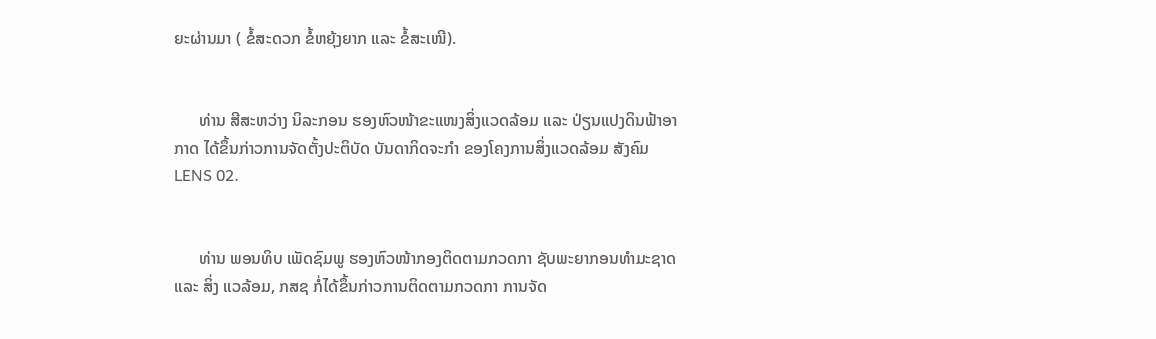ຍະຜ່ານມາ ( ຂໍ້ສະດວກ ຂໍ້ຫຍຸ້ງຍາກ ແລະ ຂໍ້ສະເໜີ).


      ທ່ານ ສີສະຫວ່າງ ນິລະກອນ ຮອງຫົວໜ້າຂະແໜງສິ່ງແວດລ້ອມ ແລະ ປ່ຽນແປງດິນຟ້າອາກາດ ໄດ້ຂຶ້ນກ່າວການຈັດຕັ້ງປະຕິບັດ ບັນດາກິດຈະກໍາ ຂອງໂຄງການສິ່ງແວດລ້ອມ ສັງຄົມ LENS 02.


      ທ່ານ ພອນທິບ ເພັດຊົມພູ ຮອງຫົວໜ້າກອງຕິດຕາມກວດກາ ຊັບພະຍາກອນທໍາມະຊາດ ແລະ ສິ່ງ ແວລ້ອມ, ກສຊ ກໍ່ໄດ້ຂຶ້ນກ່າວການຕິດຕາມກວດກາ ການຈັດ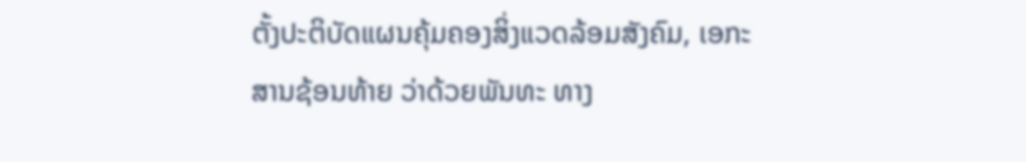ຕັ້ງປະຕິບັດແຜນຄຸ້ມຄອງສິ່ງແວດລ້ອມສັງຄົມ, ເອກະສານຊ້ອນທ້າຍ ວ່າດ້ວຍພັນທະ ທາງ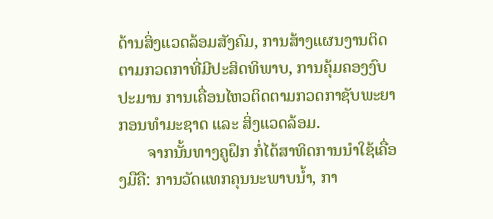ດ້ານສິ່ງແວດລ້ອມສັງຄົມ, ການສ້າງແຜນງານຕິດຕາມກວດກາທີ່ມີປະສິດທິພາບ, ການຄຸ້ມຄອງງົບປະມານ ການເຄື່ອນໄຫວຕິດຕາມກວດກາຊັບພະຍາກອນທໍາມະຊາດ ແລະ ສິ່ງແວດລ້ອມ.
       ຈາກນັ້ນທາງຄູຝຶກ ກໍ່ໄດ້ສາທິດການນໍາໃຊ້ເຄື່ອງມືຄື: ການວັດແທກຄຸນນະພາບນໍ້າ, ກາ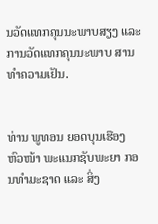ນວັດແທກຄຸນນະພາບສຽງ ແລະ ການວັດແທກຄຸນນະພາບ ສານທໍາຄວາມເຢັນ.


ທ່ານ ພູທອນ ຍອດບຸນເຮືອງ ຫົວໜ້າ ພະແນກຊັບພະຍາ ກອນທໍາມະຊາດ ແລະ ສິ່ງ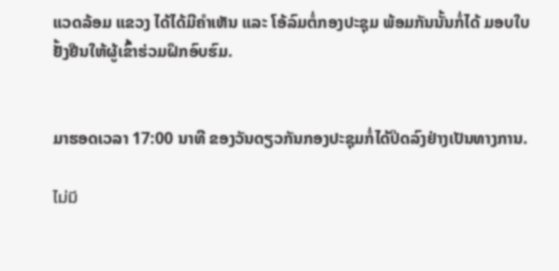ແວດລ້ອມ ແຂວງ ໄດ້ໄດ້ມີຄໍາເຫັນ ແລະ ໂອ້ລົມຕໍ່ກອງປະຊຸມ ພ້ອມກັນນັ້ນກໍ່ໄດ້ ມອບໃບຢັ້ງຢືນໃຫ້ຜູ້ເຂົ້າຮ່ວມຝຶກອົບຮົມ.


ມາຮອດເວລາ 17:00 ນາທີ ຂອງວັນດຽວກັນກອງປະຊຸມກໍ່ໄດ້ປິດລົງຢ່າງເປັນທາງການ.

ไม่มี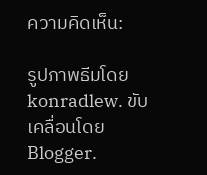ความคิดเห็น:

รูปภาพธีมโดย konradlew. ขับเคลื่อนโดย Blogger.